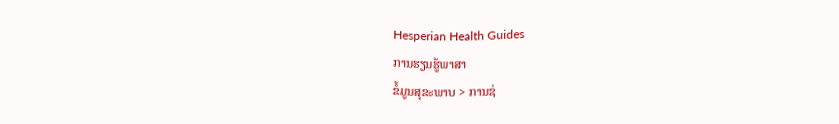Hesperian Health Guides
ການຮຽນຮູ້ພາສາ
ຂໍ້ມູນສຸຂະພາບ > ການຊ່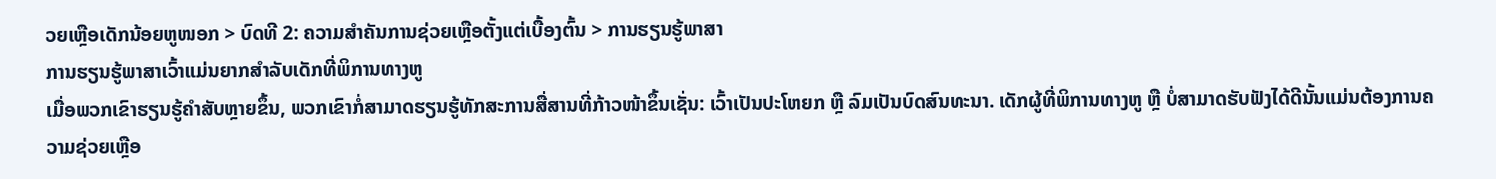ວຍເຫຼືອເດັກນ້ອຍຫູໜອກ > ບົດທີ 2: ຄວາມສຳຄັນການຊ່ວຍເຫຼືອຕັ້ງແຕ່ເບື້ອງຕົ້ນ > ການຮຽນຮູ້ພາສາ
ການຮຽນຮູ້ພາສາເວົ້າແມ່ນຍາກສຳລັບເດັກທີ່ພິການທາງຫູ
ເມື່ອພວກເຂົາຮຽນຮູ້ຄຳສັບຫຼາຍຂຶ້ນ, ພວກເຂົາກໍ່ສາມາດຮຽນຮູ້ທັກສະການສື່ສານທີ່ກ້າວໜ້າຂຶ້ນເຊັ່ນ: ເວົ້າເປັນປະໂຫຍກ ຫຼື ລົມເປັນບົດສົນທະນາ. ເດັກຜູ້ທີ່ພິການທາງຫູ ຫຼື ບໍ່ສາມາດຮັບຟັງໄດ້ດີນັ້ນແມ່ນຕ້ອງການຄວາມຊ່ວຍເຫຼືອ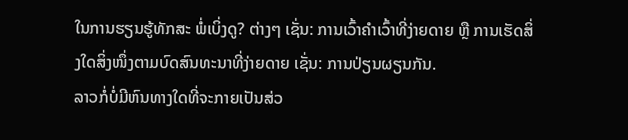ໃນການຮຽນຮູ້ທັກສະ ພໍ່ເບິ່ງດູ? ຕ່າງໆ ເຊັ່ນ: ການເວົ້າຄຳເວົ້າທີ່ງ່າຍດາຍ ຫຼື ການເຮັດສິ່ງໃດສິ່ງໜຶ່ງຕາມບົດສົນທະນາທີ່ງ່າຍດາຍ ເຊັ່ນ: ການປ່ຽນຜຽນກັນ.
ລາວກໍ່ບໍ່ມີຫົນທາງໃດທີ່ຈະກາຍເປັນສ່ວ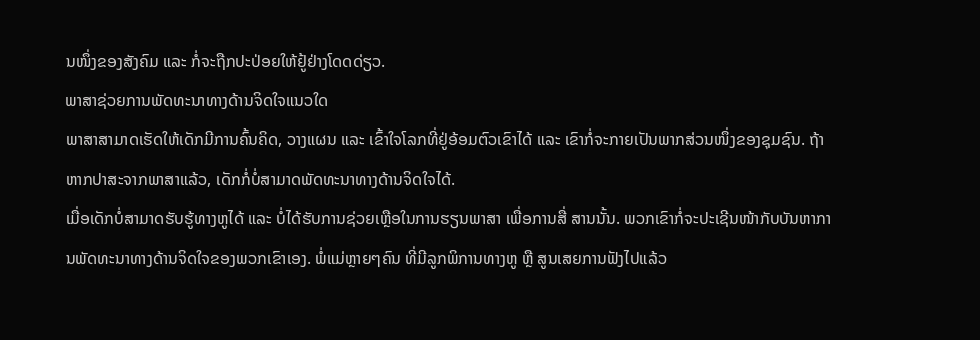ນໜຶ່ງຂອງສັງຄົມ ແລະ ກໍ່ຈະຖືກປະປ່ອຍໃຫ້ຢູ້ຢ່າງໂດດດ່ຽວ.
ພາສາຊ່ວຍການພັດທະນາທາງດ້ານຈິດໃຈແນວໃດ
ພາສາສາມາດເຮັດໃຫ້ເດັກມີການຄົ້ນຄິດ, ວາງແຜນ ແລະ ເຂົ້າໃຈໂລກທີ່ຢູ່ອ້ອມຕົວເຂົາໄດ້ ແລະ ເຂົາກໍ່ຈະກາຍເປັນພາກສ່ວນໜຶ່ງຂອງຊຸມຊົນ. ຖ້າຫາກປາສະຈາກພາສາແລ້ວ, ເດັກກໍ່ບໍ່ສາມາດພັດທະນາທາງດ້ານຈິດໃຈໄດ້.
ເມື່ອເດັກບໍ່ສາມາດຮັບຮູ້ທາງຫູໄດ້ ແລະ ບໍ່ໄດ້ຮັບການຊ່ວຍເຫຼືອໃນການຮຽນພາສາ ເພື່ອການສື່ ສານນັ້ນ. ພວກເຂົາກໍ່ຈະປະເຊີນໜ້າກັບບັນຫາການພັດທະນາທາງດ້ານຈິດໃຈຂອງພວກເຂົາເອງ. ພໍ່ແມ່ຫຼາຍໆຄົນ ທີ່ມີລູກພິການທາງຫູ ຫຼື ສູນເສຍການຟັງໄປແລ້ວ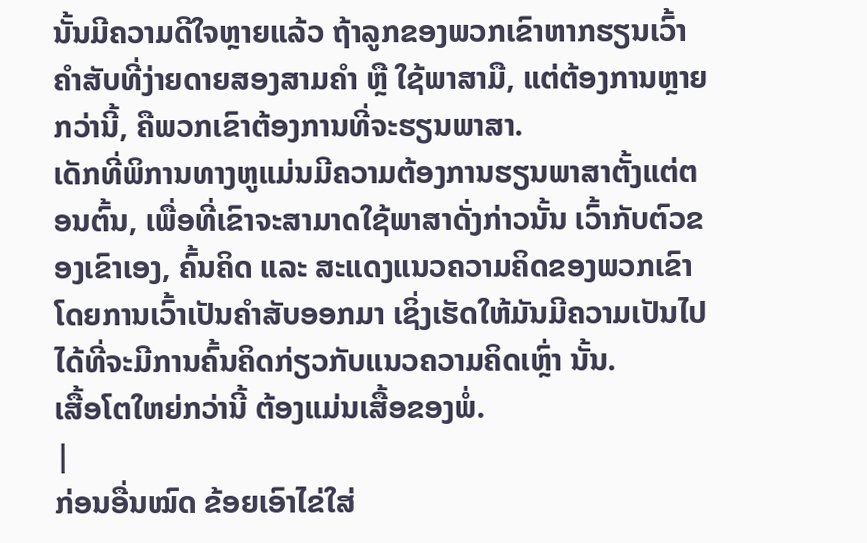ນັ້ນມີຄວາມດີໃຈຫຼາຍແລ້ວ ຖ້າລູກຂອງພວກເຂົາຫາກຮຽນເວົ້າຄຳສັບທີ່ງ່າຍດາຍສອງສາມຄຳ ຫຼື ໃຊ້ພາສາມື, ແຕ່ຕ້ອງການຫຼາຍກວ່ານີ້, ຄືພວກເຂົາຕ້ອງການທີ່ຈະຮຽນພາສາ.
ເດັກທີ່ພິການທາງຫູແມ່ນມີຄວາມຕ້ອງການຮຽນພາສາຕັ້ງແຕ່ຕອນຕົ້ນ, ເພື່ອທີ່ເຂົາຈະສາມາດໃຊ້ພາສາດັ່ງກ່າວນັ້ນ ເວົ້າກັບຕົວຂອງເຂົາເອງ, ຄົ້ນຄິດ ແລະ ສະແດງແນວຄວາມຄິດຂອງພວກເຂົາໂດຍການເວົ້າເປັນຄຳສັບອອກມາ ເຊິ່ງເຮັດໃຫ້ມັນມີຄວາມເປັນໄປໄດ້ທີ່ຈະມີການຄົ້ນຄິດກ່ຽວກັບແນວຄວາມຄິດເຫຼົ່າ ນັ້ນ.
ເສື້ອໂຕໃຫຍ່ກວ່ານີ້ ຕ້ອງແມ່ນເສື້ອຂອງພໍ່.
|
ກ່ອນອື່ນໝົດ ຂ້ອຍເອົາໄຂ່ໃສ່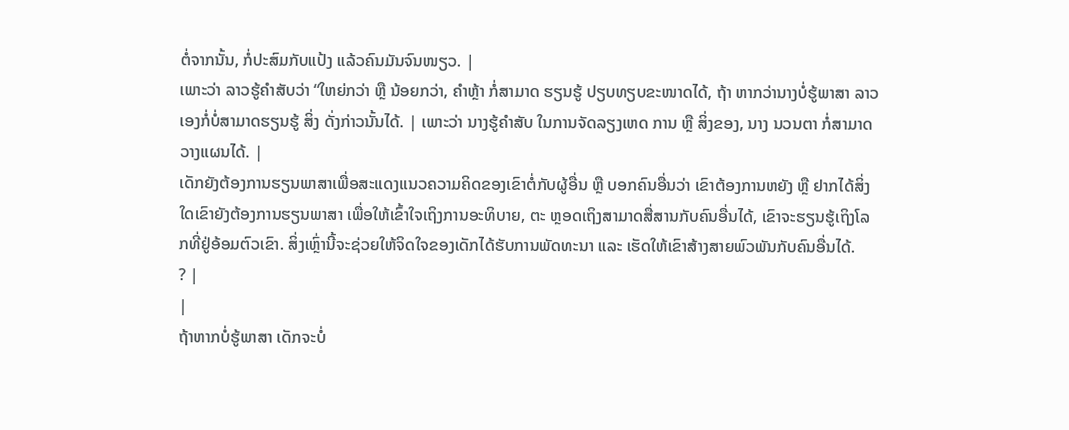ຕໍ່ຈາກນັ້ນ, ກໍ່ປະສົມກັບແປ້ງ ແລ້ວຄົນມັນຈົນໜຽວ. |
ເພາະວ່າ ລາວຮູ້ຄຳສັບວ່າ “ໃຫຍ່ກວ່າ ຫຼື ນ້ອຍກວ່າ, ຄຳຫຼ້າ ກໍ່ສາມາດ ຮຽນຮູ້ ປຽບທຽບຂະໜາດໄດ້, ຖ້າ ຫາກວ່ານາງບໍ່ຮູ້ພາສາ ລາວ ເອງກໍ່ບໍ່ສາມາດຮຽນຮູ້ ສິ່ງ ດັ່ງກ່າວນັ້ນໄດ້. | ເພາະວ່າ ນາງຮູ້ຄຳສັບ ໃນການຈັດລຽງເຫດ ການ ຫຼື ສິ່ງຂອງ, ນາງ ນວນຕາ ກໍ່ສາມາດ ວາງແຜນໄດ້. |
ເດັກຍັງຕ້ອງການຮຽນພາສາເພື່ອສະແດງແນວຄວາມຄິດຂອງເຂົາຕໍ່ກັບຜູ້ອື່ນ ຫຼື ບອກຄົນອື່ນວ່າ ເຂົາຕ້ອງການຫຍັງ ຫຼື ຢາກໄດ້ສິ່ງໃດເຂົາຍັງຕ້ອງການຮຽນພາສາ ເພື່ອໃຫ້ເຂົ້າໃຈເຖິງການອະທິບາຍ, ຕະ ຫຼອດເຖິງສາມາດສື່ສານກັບຄົນອື່ນໄດ້, ເຂົາຈະຮຽນຮູ້ເຖິງໂລກທີ່ຢູ່ອ້ອມຕົວເຂົາ. ສິ່ງເຫຼົ່ານີ້ຈະຊ່ວຍໃຫ້ຈິດໃຈຂອງເດັກໄດ້ຮັບການພັດທະນາ ແລະ ເຮັດໃຫ້ເຂົາສ້າງສາຍພົວພັນກັບຄົນອື່ນໄດ້.
? |
|
ຖ້າຫາກບໍ່ຮູ້ພາສາ ເດັກຈະບໍ່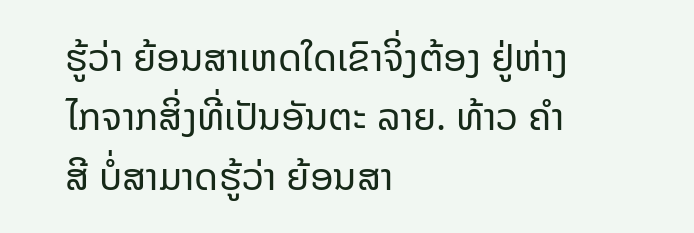ຮູ້ວ່າ ຍ້ອນສາເຫດໃດເຂົາຈິ່ງຕ້ອງ ຢູ່ຫ່າງໄກຈາກສິ່ງທີ່ເປັນອັນຕະ ລາຍ. ທ້າວ ຄຳສີ ບໍ່ສາມາດຮູ້ວ່າ ຍ້ອນສາ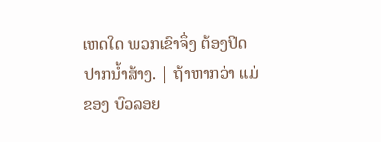ເຫດໃດ ພວກເຂົາຈຶ່ງ ຕ້ອງປິດປາກນ້ຳສ້າງ. | ຖ້າຫາກວ່າ ແມ່ຂອງ ບົວລອຍ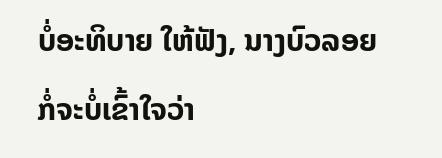ບໍ່ອະທິບາຍ ໃຫ້ຟັງ, ນາງບົວລອຍ ກໍ່ຈະບໍ່ເຂົ້າໃຈວ່າ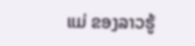ແມ່ ຂອງລາວຮູ້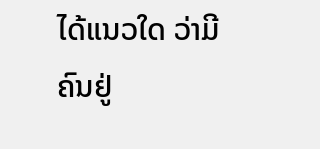ໄດ້ແນວໃດ ວ່າມີຄົນຢູ່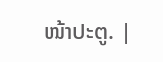ໜ້າປະຕູ. |